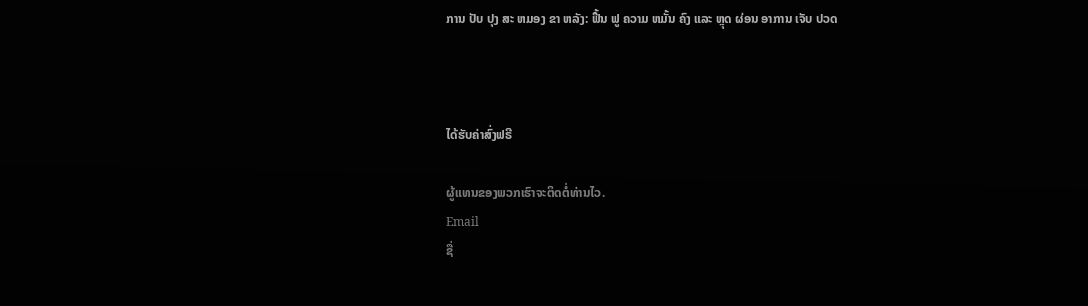ການ ປັບ ປຸງ ສະ ຫມອງ ຂາ ຫລັງ: ຟື້ນ ຟູ ຄວາມ ຫມັ້ນ ຄົງ ແລະ ຫຼຸດ ຜ່ອນ ອາການ ເຈັບ ປວດ



ໄດ້ຮັບຄ່າສົ່ງຟຣີ

ຜູ້ແທນຂອງພວກເຮົາຈະຕິດຕໍ່ທ່ານໄວ.
Email
ຊື່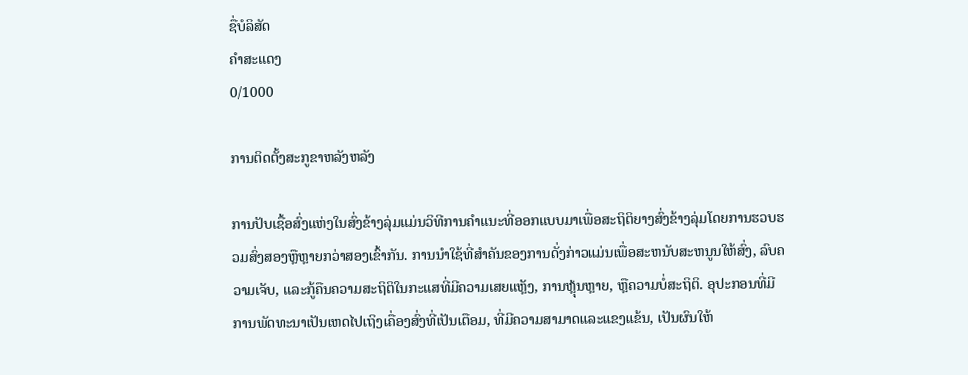ຊື່ບໍລິສັດ
ຄຳສະແດງ
0/1000

ການຕິດຕັ້ງສະກູຂາຫລັງຫລັງ

ການປັບເຊື້ອສົ່ງແຫ່ງໃນສົ່ງຂ້າງລຸ່ມແມ່ນວິທີການຄຳແນະທີ່ອອກແບບມາເພື່ອສະຖິຕິຍາງສົ່ງຂ້າງລຸ່ມໂດຍການຮວບຮວມສົ່ງສອງຫຼືຫຼາຍກວ່າສອງເຂົ້າກັນ. ການນຳໃຊ້ທີ່ສຳຄັນຂອງການດັ່ງກ່າວແມ່ນເພື່ອສະຫນັບສະຫນູນໃຫ້ສົ່ງ, ລົບຄວາມເຈັບ, ແລະກູ້ຄືນຄວາມສະຖິຕິໃນກະແສທີ່ມີຄວາມເສຍແຫຼັງ, ການຫຼຸ້ນຫຼາຍ, ຫຼືຄວາມບໍ່ສະຖິຕິ. ອຸປະກອນທີ່ມີການພັດທະນາເປັນເຫດໄປເຖິງເຄື່ອງສົ່ງທີ່ເປັນເຕືອມ, ທີ່ມີຄວາມສາມາດແລະແຂງແຂ້ນ, ເປັນຜົນໃຫ້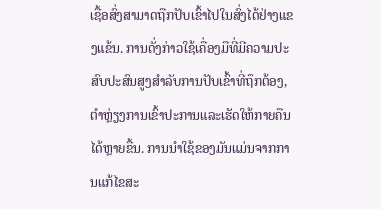ເຊື້ອສົ່ງສາມາດຖືກປັບເຂົ້າໄປໃນສົ່ງໄດ້ຢ່າງແຂງແຂ້ນ. ການດັ່ງກ່າວໃຊ້ເຄື່ອງມືທີ່ມີຄວາມປະສົບປະສົນສູງສຳລັບການປັບເຂົ້າທີ່ຖຶກຕ້ອງ, ຕໍາຫຼ່ຽງການເຂົ້າປະການແລະເຮັດໃຫ້ກາຍຄືນໄດ້ຫຼາຍຂື້ນ. ການນຳໃຊ້ຂອງມັນແມ່ນຈາກການແກ້ໄຂສະ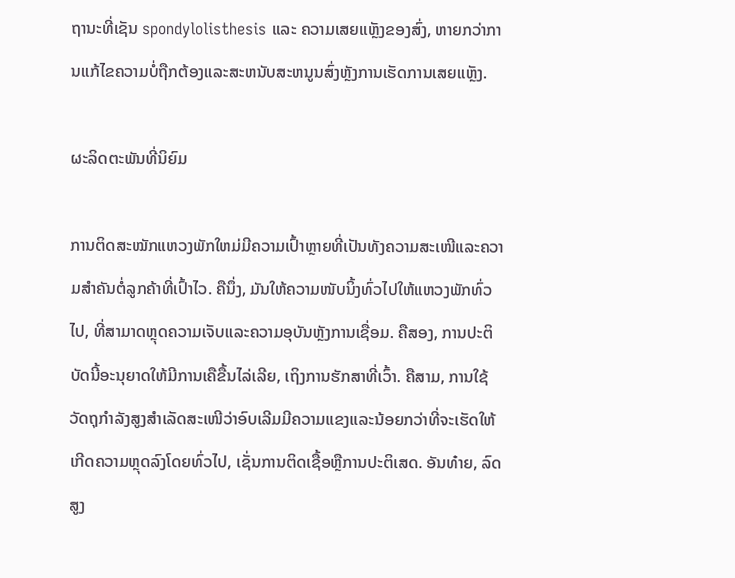ຖານະທີ່ເຊັນ spondylolisthesis ແລະ ຄວາມເສຍແຫຼັງຂອງສົ່ງ, ຫາຍກວ່າການແກ້ໄຂຄວາມບໍ່ຖືກຕ້ອງແລະສະຫນັບສະຫນູນສົ່ງຫຼັງການເຮັດການເສຍແຫຼັງ.

ຜະລິດຕະພັນທີ່ນິຍົມ

ການຕິດສະໝັກແຫວງພັກໃຫມ່ມີຄວາມເປົ້າຫຼາຍທີ່ເປັນທັງຄວາມສະເໜີແລະຄວາມສຳຄັນຕໍ່ລູກຄ້າທີ່ເປົ້າໄວ. ຄືນຶ່ງ, ມັນໃຫ້ຄວາມໜັບນິ້ງທົ່ວໄປໃຫ້ແຫວງພັກທົ່ວໄປ, ທີ່ສາມາດຫຼຸດຄວາມເຈັບແລະຄວາມອຸບັນຫຼັງການເຊື່ອມ. ຄືສອງ, ການປະຕິບັດນີ້ອະນຸຍາດໃຫ້ມີການເຄືຂື້ນໄລ່ເລີຍ, ເຖິງການຮັກສາທີ່ເວົ້າ. ຄືສາມ, ການໃຊ້ວັດຖຸກໍາລັງສູງສຳເລັດສະເໜີວ່າອົບເລີມມີຄວາມແຂງແລະນ້ອຍກວ່າທີ່ຈະເຮັດໃຫ້ເກີດຄວາມຫຼຸດລົງໂດຍທົ່ວໄປ, ເຊັ່ນການຕິດເຊື້ອຫຼືການປະຕິເສດ. ອັນທ໋າຍ, ລົດສູງ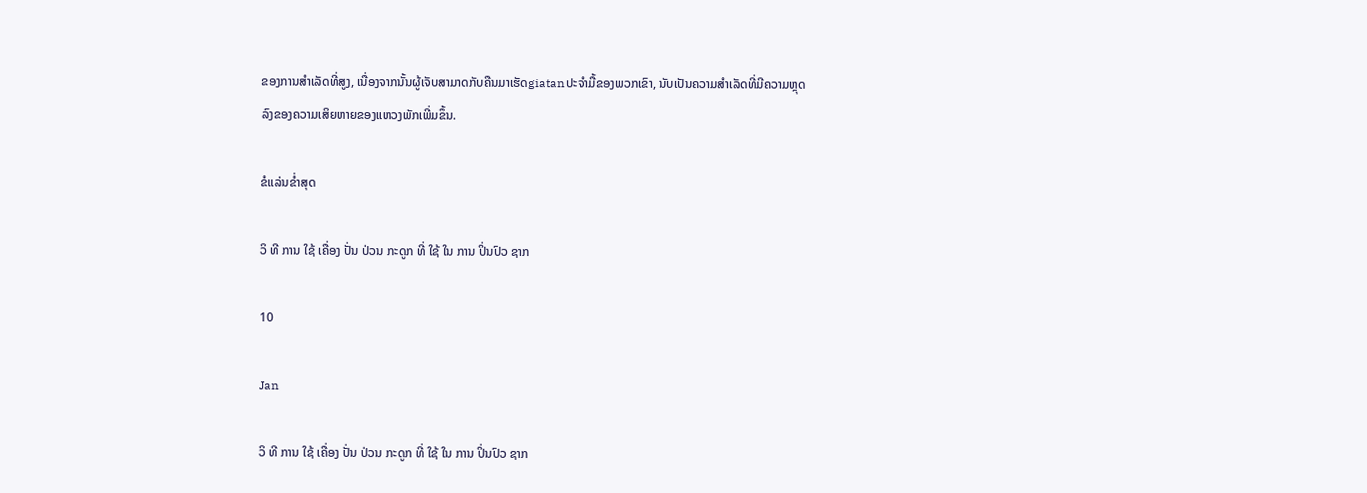ຂອງການສຳເລັດທີ່ສູງ, ເນື່ອງຈາກນັ້ນຜູ້ເຈັບສາມາດກັບຄືນມາເຮັດgiatanປະຈຳມື້ຂອງພວກເຂົາ, ນັບເປັນຄວາມສຳເລັດທີ່ມີຄວາມຫຼຸດລົງຂອງຄວາມເສິຍຫາຍຂອງແຫວງພັກເພີ່ມຂຶ້ນ.

ຂໍແລ່ນຂໍ່າສຸດ

ວິ ທີ ການ ໃຊ້ ເຄື່ອງ ປັ່ນ ປ່ວນ ກະດູກ ທີ່ ໃຊ້ ໃນ ການ ປິ່ນປົວ ຊາກ

10

Jan

ວິ ທີ ການ ໃຊ້ ເຄື່ອງ ປັ່ນ ປ່ວນ ກະດູກ ທີ່ ໃຊ້ ໃນ ການ ປິ່ນປົວ ຊາກ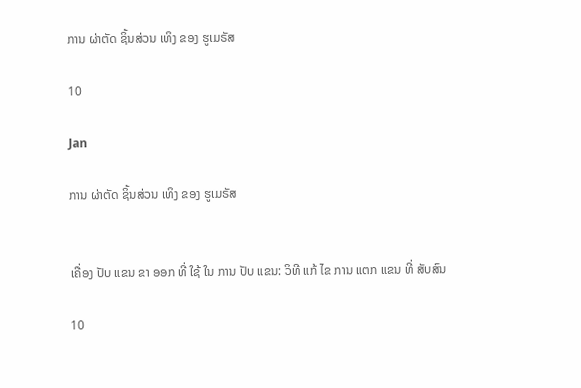ການ ຜ່າຕັດ ຊິ້ນສ່ວນ ເທິງ ຂອງ ຮູເມຣັສ

10

Jan

ການ ຜ່າຕັດ ຊິ້ນສ່ວນ ເທິງ ຂອງ ຮູເມຣັສ


ເຄື່ອງ ປັບ ແຂນ ຂາ ອອກ ທີ່ ໃຊ້ ໃນ ການ ປັບ ແຂນ: ວິທີ ແກ້ ໄຂ ການ ແຕກ ແຂນ ທີ່ ສັບສົນ

10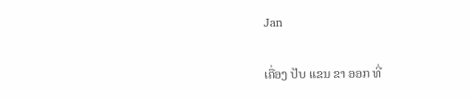Jan

ເຄື່ອງ ປັບ ແຂນ ຂາ ອອກ ທີ່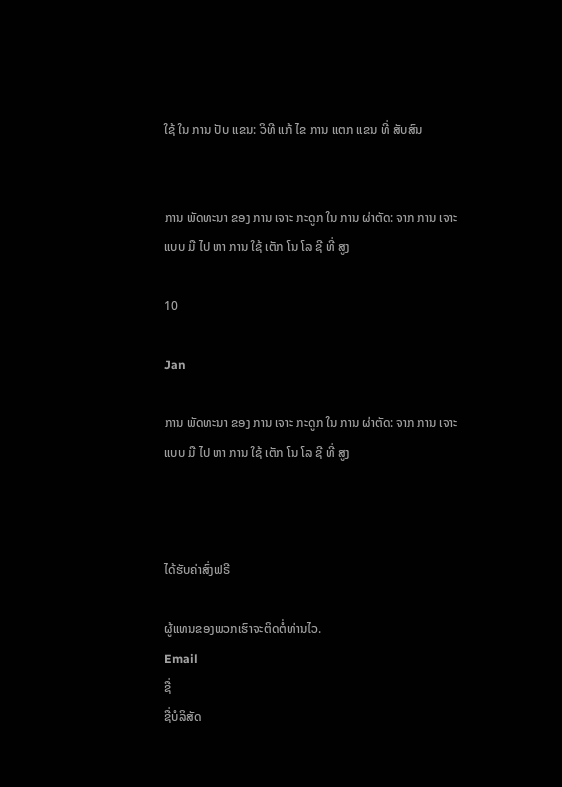ໃຊ້ ໃນ ການ ປັບ ແຂນ: ວິທີ ແກ້ ໄຂ ການ ແຕກ ແຂນ ທີ່ ສັບສົນ


ການ ພັດທະນາ ຂອງ ການ ເຈາະ ກະດູກ ໃນ ການ ຜ່າຕັດ: ຈາກ ການ ເຈາະ ແບບ ມື ໄປ ຫາ ການ ໃຊ້ ເຕັກ ໂນ ໂລ ຊີ ທີ່ ສູງ

10

Jan

ການ ພັດທະນາ ຂອງ ການ ເຈາະ ກະດູກ ໃນ ການ ຜ່າຕັດ: ຈາກ ການ ເຈາະ ແບບ ມື ໄປ ຫາ ການ ໃຊ້ ເຕັກ ໂນ ໂລ ຊີ ທີ່ ສູງ



ໄດ້ຮັບຄ່າສົ່ງຟຣີ

ຜູ້ແທນຂອງພວກເຮົາຈະຕິດຕໍ່ທ່ານໄວ.
Email
ຊື່
ຊື່ບໍລິສັດ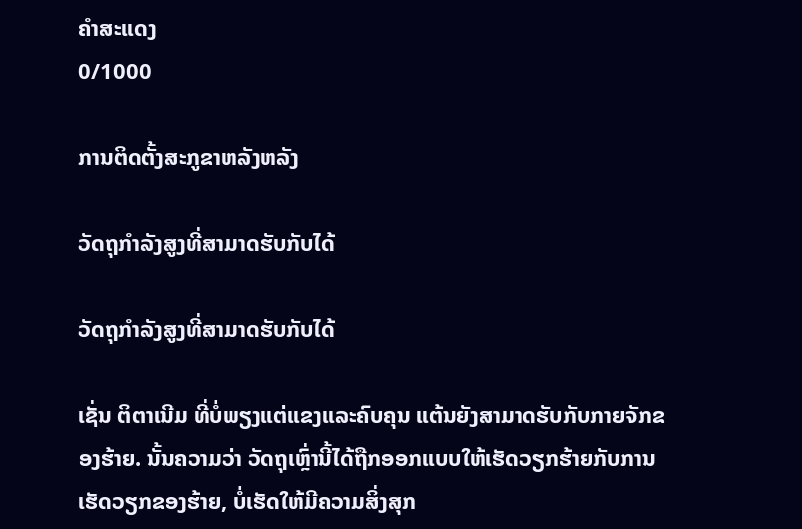ຄຳສະແດງ
0/1000

ການຕິດຕັ້ງສະກູຂາຫລັງຫລັງ

ວັດຖຸກໍາລັງສູງທີ່ສາມາດຮັບກັບໄດ້

ວັດຖຸກໍາລັງສູງທີ່ສາມາດຮັບກັບໄດ້

ເຊັ່ນ ຕິຕາເນີມ ທີ່ບໍ່ພຽງແຕ່ແຂງແລະຄົບຄຸນ ແຕ້ນຍັງສາມາດຮັບກັບກາຍຈັກຂອງຮ້າຍ. ນັ້ນຄວາມວ່າ ວັດຖຸເຫຼົ່ານີ້ໄດ້ຖືກອອກແບບໃຫ້ເຮັດວຽກຮ້າຍກັບການເຮັດວຽກຂອງຮ້າຍ, ບໍ່ເຮັດໃຫ້ມີຄວາມສິ່ງສຸກ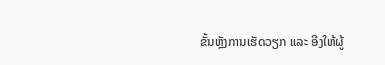ຂັ້ນຫຼັງການເຮັດວຽກ ແລະ ອີງໃຫ້ຜູ້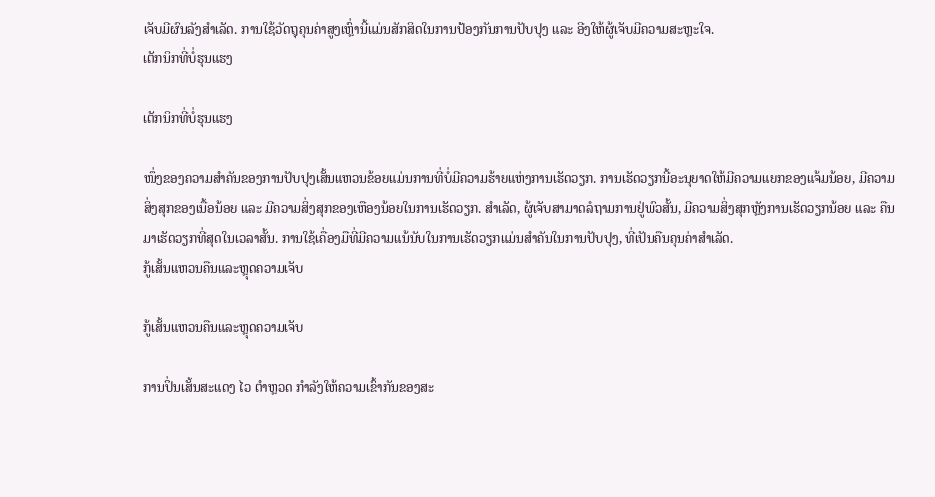ເຈັບມີຜົນລັງສຳເລັດ. ການໃຊ້ວັດຖຸຄຸນຄ່າສູງເຫຼົ່ານີ້ແມ່ນສັກສິດໃນການປ້ອງກັນການປັບປຸງ ແລະ ອີງໃຫ້ຜູ້ເຈັບມີຄວາມສະຫຼະໃຈ.
ເຕັກນິກທີ່ບໍ່ຮຸນແຮງ

ເຕັກນິກທີ່ບໍ່ຮຸນແຮງ

ໜຶ່ງຂອງຄວາມສຳຄັນຂອງການປັບປຸງເສັ້ນແຫວນຂ້ອຍແມ່ນການທີ່ບໍ່ມີຄວາມຮ້າຍແຫ່ງການເຮັດວຽກ. ການເຮັດວຽກນີ້ອະນຸຍາດໃຫ້ມີຄວາມແຍກຂອງແຈ້ມນ້ອຍ, ມີຄວາມສິ່ງສຸກຂອງເນື້ອນ້ອຍ ແລະ ມີຄວາມສິ່ງສຸກຂອງເຫືອງນ້ອຍໃນການເຮັດວຽກ. ສຳເລັດ, ຜູ້ເຈັບສາມາດລໍຖາມການຢູ່ພົວສັ້ນ, ມີຄວາມສິ່ງສຸກຫຼັງການເຮັດວຽກນ້ອຍ ແລະ ຄືນມາເຮັດວຽກທີ່ສຸດໃນເວລາສັ້ນ. ການໃຊ້ເຄື່ອງມືທີ່ມີຄວາມແນ້ນັບໃນການເຮັດວຽກແມ່ນສຳຄັນໃນການປັບປຸງ, ທີ່ເປັນຄືນຄຸນຄ່າສຳເລັດ.
ກູ້ເສັ້ນແຫວນຄືນແລະຫຼຸດຄວາມເຈັບ

ກູ້ເສັ້ນແຫວນຄືນແລະຫຼຸດຄວາມເຈັບ

ການປິ່ນເສັ້ນສະແດງ ໄວ ຕຳຫຼວດ ກຳລັງໃຫ້ຄວາມເຂົ້າກັນຂອງສະ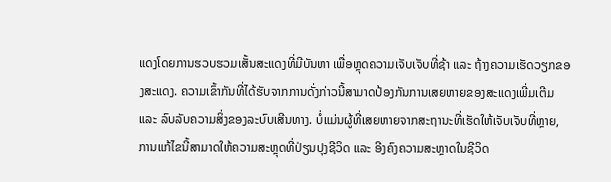ແດງໂດຍການຮວບຮວມເສັ້ນສະແດງທີ່ມີບັນຫາ ເພື່ອຫຼຸດຄວາມເຈັບເຈັບທີ່ຊ້າ ແລະ ຖ້າງຄວາມເຮັດວຽກຂອງສະແດງ. ຄວາມເຂົ້າກັນທີ່ໄດ້ຮັບຈາກການດັ່ງກ່າວນີ້ສາມາດປ້ອງກັນການເສຍຫາຍຂອງສະແດງເພີ່ມເຕີມ ແລະ ລົບລັບຄວາມສິ່ງຂອງລະບົບເສີນທາງ. ບໍ່ແມ່ນຜູ້ທີ່ເສຍຫາຍຈາກສະຖານະທີ່ເຮັດໃຫ້ເຈັບເຈັບທີ່ຫຼາຍ, ການແກ້ໄຂນີ້ສາມາດໃຫ້ຄວາມສະຫຼຸດທີ່ປ່ຽນປຸງຊີວິດ ແລະ ອີງຄົງຄວາມສະຫຼາດໃນຊີວິດ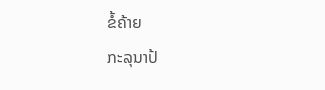ຂໍ້ຄ້າຍ
ກະລຸນາປ້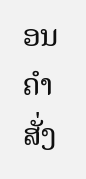ອນຄຳສັ່ງ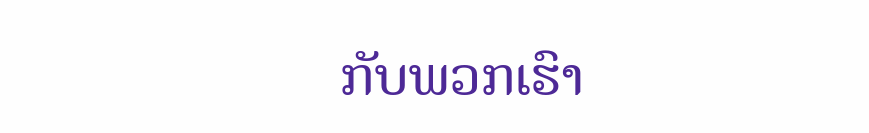ກັບພວກເຮົາ